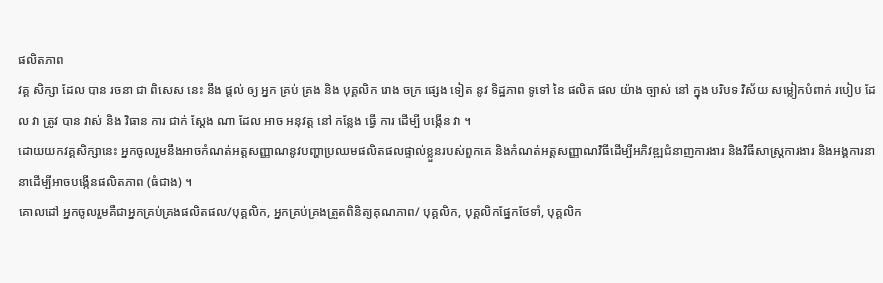ផលិតភាព
វគ្គ សិក្សា ដែល បាន រចនា ជា ពិសេស នេះ នឹង ផ្តល់ ឲ្យ អ្នក គ្រប់ គ្រង និង បុគ្គលិក រោង ចក្រ ផ្សេង ទៀត នូវ ទិដ្ឋភាព ទូទៅ នៃ ផលិត ផល យ៉ាង ច្បាស់ នៅ ក្នុង បរិបទ វិស័យ សម្លៀកបំពាក់ របៀប ដែល វា ត្រូវ បាន វាស់ និង វិធាន ការ ជាក់ ស្តែង ណា ដែល អាច អនុវត្ត នៅ កន្លែង ធ្វើ ការ ដើម្បី បង្កើន វា ។
ដោយយកវគ្គសិក្សានេះ អ្នកចូលរួមនឹងអាចកំណត់អត្តសញ្ញាណនូវបញ្ហាប្រឈមផលិតផលផ្ទាល់ខ្លួនរបស់ពួកគេ និងកំណត់អត្តសញ្ញាណវិធីដើម្បីអភិវឌ្ឍជំនាញការងារ និងវិធីសាស្រ្តការងារ និងអង្គការនានាដើម្បីអាចបង្កើនផលិតភាព (ធំជាង) ។
គោលដៅ អ្នកចូលរួមគឺជាអ្នកគ្រប់គ្រងផលិតផល/បុគ្គលិក, អ្នកគ្រប់គ្រងត្រួតពិនិត្យគុណភាព/ បុគ្គលិក, បុគ្គលិកផ្នែកថែទាំ, បុគ្គលិក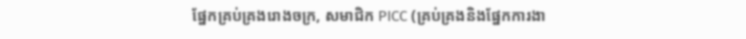ផ្នែកគ្រប់គ្រងរោងចក្រ, សមាជិក PICC (គ្រប់គ្រងនិងផ្នែកការងា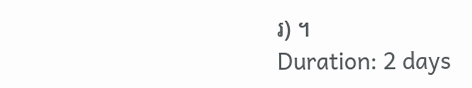រ) ។
Duration: 2 days